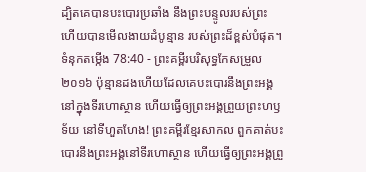ដ្បិតគេបានបះបោរប្រឆាំង នឹងព្រះបន្ទូលរបស់ព្រះ ហើយបានមើលងាយដំបូន្មាន របស់ព្រះដ៏ខ្ពស់បំផុត។
ទំនុកតម្កើង 78:40 - ព្រះគម្ពីរបរិសុទ្ធកែសម្រួល ២០១៦ ប៉ុន្មានដងហើយដែលគេបះបោរនឹងព្រះអង្គ នៅក្នុងទីរហោស្ថាន ហើយធ្វើឲ្យព្រះអង្គព្រួយព្រះហឫទ័យ នៅទីហួតហែង! ព្រះគម្ពីរខ្មែរសាកល ពួកគាត់បះបោរនឹងព្រះអង្គនៅទីរហោស្ថាន ហើយធ្វើឲ្យព្រះអង្គព្រួ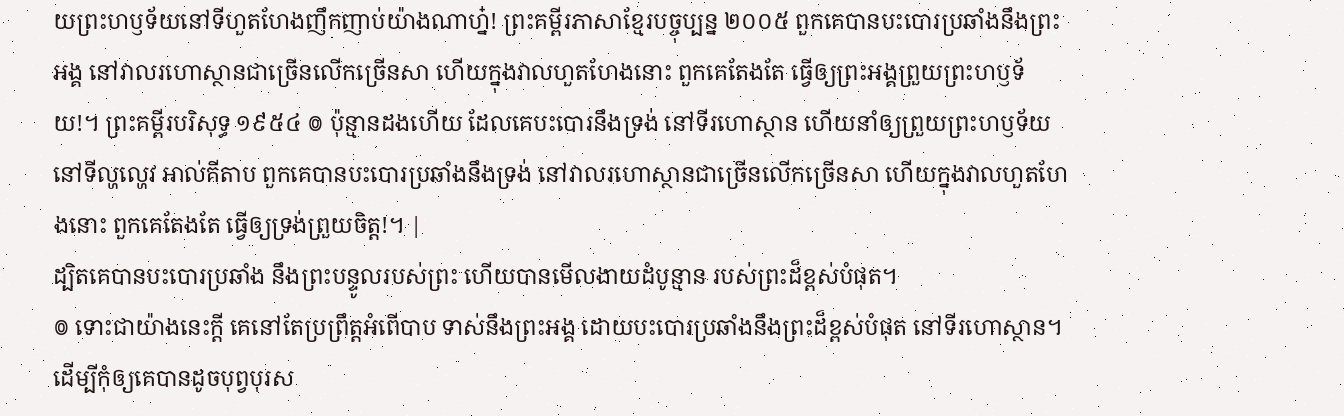យព្រះហឫទ័យនៅទីហួតហែងញឹកញាប់យ៉ាងណាហ្ន៎! ព្រះគម្ពីរភាសាខ្មែរបច្ចុប្បន្ន ២០០៥ ពួកគេបានបះបោរប្រឆាំងនឹងព្រះអង្គ នៅវាលរហោស្ថានជាច្រើនលើកច្រើនសា ហើយក្នុងវាលហួតហែងនោះ ពួកគេតែងតែ ធ្វើឲ្យព្រះអង្គព្រួយព្រះហឫទ័យ!។ ព្រះគម្ពីរបរិសុទ្ធ ១៩៥៤ ៙ ប៉ុន្មានដងហើយ ដែលគេបះបោរនឹងទ្រង់ នៅទីរហោស្ថាន ហើយនាំឲ្យព្រួយព្រះហឫទ័យនៅទីល្ហល្ហេវ អាល់គីតាប ពួកគេបានបះបោរប្រឆាំងនឹងទ្រង់ នៅវាលរហោស្ថានជាច្រើនលើកច្រើនសា ហើយក្នុងវាលហួតហែងនោះ ពួកគេតែងតែ ធ្វើឲ្យទ្រង់ព្រួយចិត្ត!។ |
ដ្បិតគេបានបះបោរប្រឆាំង នឹងព្រះបន្ទូលរបស់ព្រះ ហើយបានមើលងាយដំបូន្មាន របស់ព្រះដ៏ខ្ពស់បំផុត។
៙ ទោះជាយ៉ាងនេះក្ដី គេនៅតែប្រព្រឹត្តអំពើបាប ទាស់នឹងព្រះអង្គ ដោយបះបោរប្រឆាំងនឹងព្រះដ៏ខ្ពស់បំផុត នៅទីរហោស្ថាន។
ដើម្បីកុំឲ្យគេបានដូចបុព្វបុរស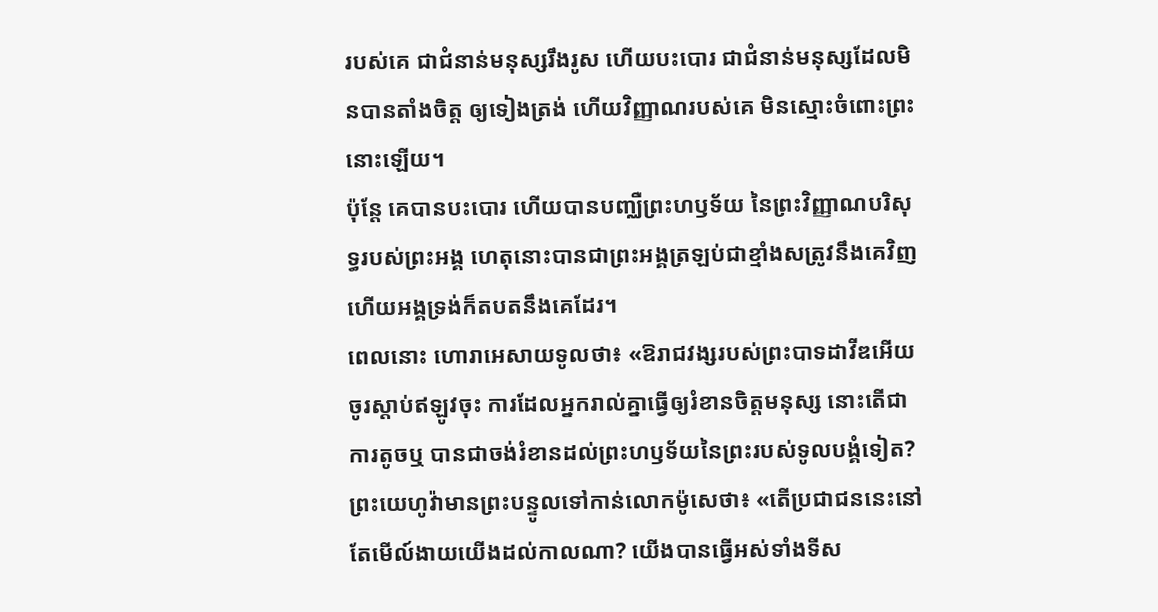របស់គេ ជាជំនាន់មនុស្សរឹងរូស ហើយបះបោរ ជាជំនាន់មនុស្សដែលមិនបានតាំងចិត្ត ឲ្យទៀងត្រង់ ហើយវិញ្ញាណរបស់គេ មិនស្មោះចំពោះព្រះនោះឡើយ។
ប៉ុន្តែ គេបានបះបោរ ហើយបានបញ្ឈឺព្រះហឫទ័យ នៃព្រះវិញ្ញាណបរិសុទ្ធរបស់ព្រះអង្គ ហេតុនោះបានជាព្រះអង្គត្រឡប់ជាខ្មាំងសត្រូវនឹងគេវិញ ហើយអង្គទ្រង់ក៏តបតនឹងគេដែរ។
ពេលនោះ ហោរាអេសាយទូលថា៖ «ឱរាជវង្សរបស់ព្រះបាទដាវីឌអើយ ចូរស្តាប់ឥឡូវចុះ ការដែលអ្នករាល់គ្នាធ្វើឲ្យរំខានចិត្តមនុស្ស នោះតើជាការតូចឬ បានជាចង់រំខានដល់ព្រះហឫទ័យនៃព្រះរបស់ទូលបង្គំទៀត?
ព្រះយេហូវ៉ាមានព្រះបន្ទូលទៅកាន់លោកម៉ូសេថា៖ «តើប្រជាជននេះនៅតែមើល៍ងាយយើងដល់កាលណា? យើងបានធ្វើអស់ទាំងទីស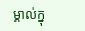ម្គាល់ក្នុ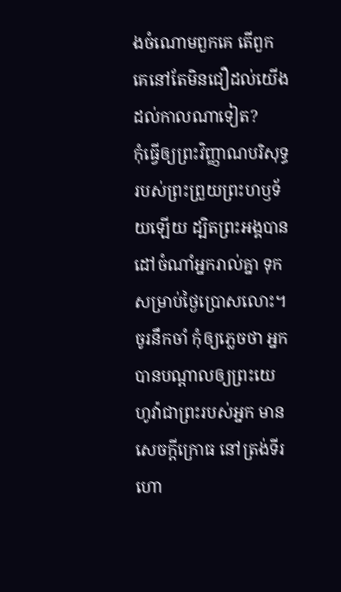ងចំណោមពួកគេ តើពួកគេនៅតែមិនជឿដល់យើងដល់កាលណាទៀត?
កុំធ្វើឲ្យព្រះវិញ្ញាណបរិសុទ្ធរបស់ព្រះព្រួយព្រះហឫទ័យឡើយ ដ្បិតព្រះអង្គបានដៅចំណាំអ្នករាល់គ្នា ទុកសម្រាប់ថ្ងៃប្រោសលោះ។
ចូរនឹកចាំ កុំឲ្យភ្លេចថា អ្នកបានបណ្ដាលឲ្យព្រះយេហូវ៉ាជាព្រះរបស់អ្នក មានសេចក្ដីក្រោធ នៅត្រង់ទីរហោ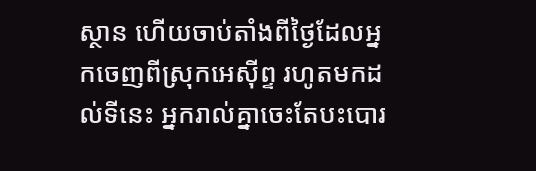ស្ថាន ហើយចាប់តាំងពីថ្ងៃដែលអ្នកចេញពីស្រុកអេស៊ីព្ទ រហូតមកដល់ទីនេះ អ្នករាល់គ្នាចេះតែបះបោរ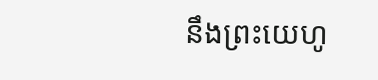នឹងព្រះយេហូ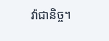វ៉ាជានិច្ច។